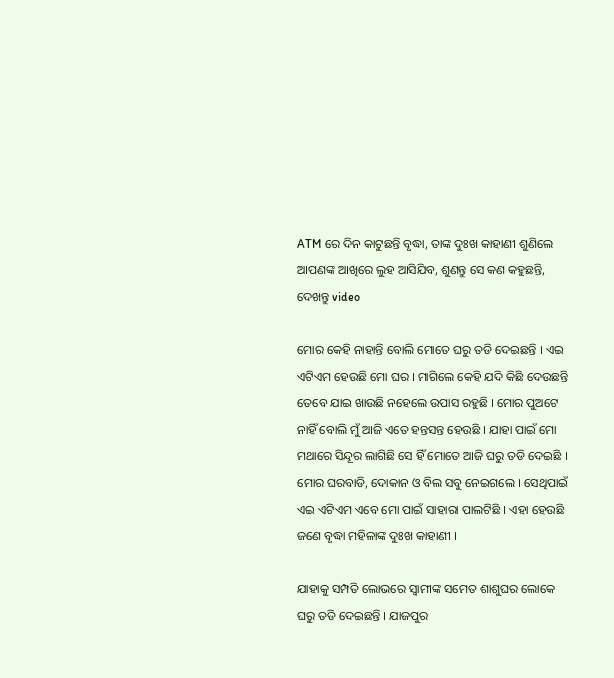ATM ରେ ଦିନ କାଟୁଛନ୍ତି ବୃଦ୍ଧା, ତାଙ୍କ ଦୁଃଖ କାହାଣୀ ଶୁଣିଲେ ଆପଣଙ୍କ ଆଖିରେ ଲୁହ ଆସିଯିବ, ଶୁଣନ୍ତୁ ସେ କଣ କହୁଛନ୍ତି, ଦେଖନ୍ତୁ video

ମୋର କେହି ନାହାନ୍ତି ବୋଲି ମୋତେ ଘରୁ ତଡି ଦେଇଛନ୍ତି । ଏଇ ଏଟିଏମ ହେଉଛି ମୋ ଘର । ମାଗିଲେ କେହି ଯଦି କିଛି ଦେଉଛନ୍ତି ତେବେ ଯାଇ ଖାଉଛି ନହେଲେ ଉପାସ ରହୁଛି । ମୋର ପୁଅଟେ ନାହିଁ ବୋଲି ମୁଁ ଆଜି ଏତେ ହନ୍ତସନ୍ତ ହେଉଛି । ଯାହା ପାଇଁ ମୋ ମଥାରେ ସିନ୍ଦୂର ଲାଗିଛି ସେ ହିଁ ମୋତେ ଆଜି ଘରୁ ତଡି ଦେଇଛି । ମୋର ଘରବାଡି, ଦୋକାନ ଓ ବିଲ ସବୁ ନେଇଗଲେ । ସେଥିପାଇଁ ଏଇ ଏଟିଏମ ଏବେ ମୋ ପାଇଁ ସାହାରା ପାଲଟିଛି । ଏହା ହେଉଛି ଜଣେ ବୃଦ୍ଧା ମହିଳାଙ୍କ ଦୁଃଖ କାହାଣୀ ।

ଯାହାକୁ ସମ୍ପତି ଲୋଭରେ ସ୍ଵାମୀଙ୍କ ସମେତ ଶାଶୁଘର ଲୋକେ ଘରୁ ତଡି ଦେଇଛନ୍ତି । ଯାଜପୁର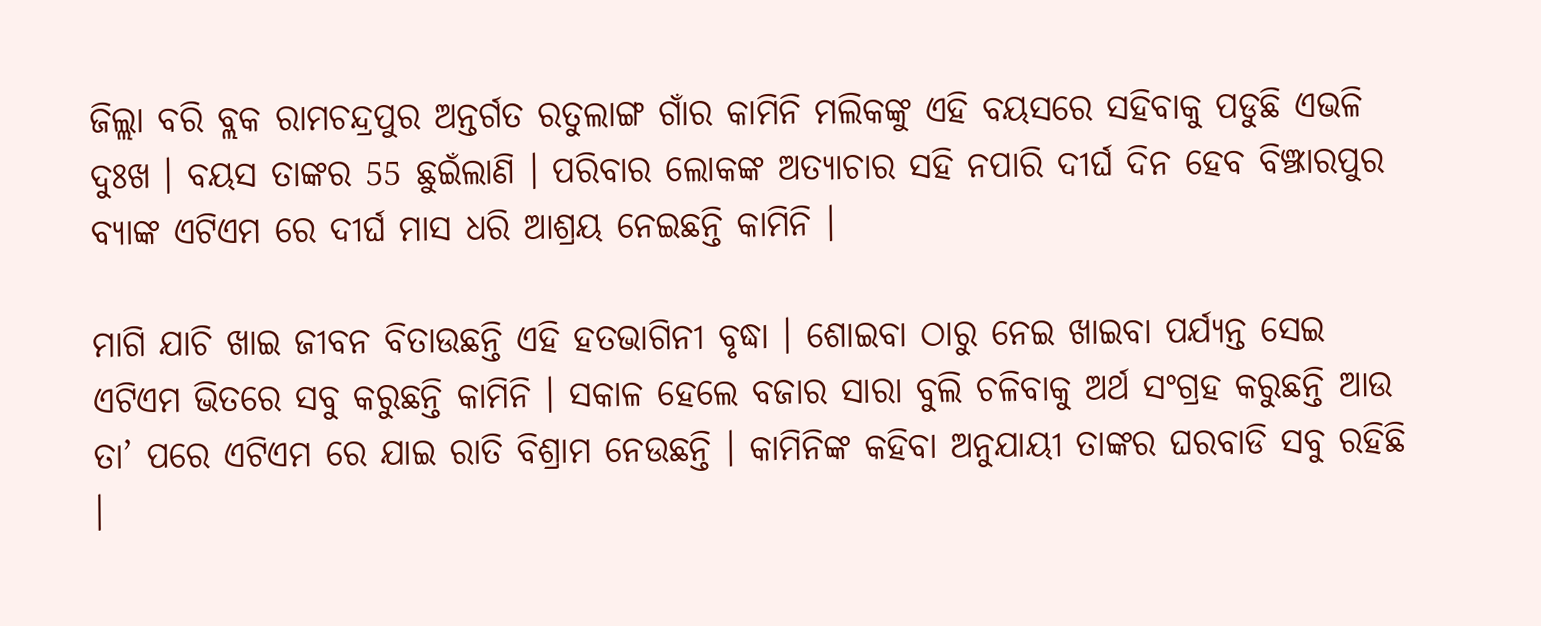ଜିଲ୍ଲା ବରି ବ୍ଲକ ରାମଚନ୍ଦ୍ରପୁର ଅନ୍ତର୍ଗତ ରତୁଲାଙ୍ଗ ଗାଁର କାମିନି ମଲିକଙ୍କୁ ଏହି ବୟସରେ ସହିବାକୁ ପଡୁଛି ଏଭଳି ଦୁଃଖ । ବୟସ ତାଙ୍କର 55 ଛୁଇଁଲାଣି । ପରିବାର ଲୋକଙ୍କ ଅତ୍ୟାଚାର ସହି ନପାରି ଦୀର୍ଘ ଦିନ ହେବ ବିଞ୍ଝାରପୁର ବ୍ଯାଙ୍କ ଏଟିଏମ ରେ ଦୀର୍ଘ ମାସ ଧରି ଆଶ୍ରୟ ନେଇଛନ୍ତି କାମିନି ।

ମାଗି ଯାଚି ଖାଇ ଜୀବନ ବିତାଉଛନ୍ତି ଏହି ହତଭାଗିନୀ ବୃଦ୍ଧା । ଶୋଇବା ଠାରୁ ନେଇ ଖାଇବା ପର୍ଯ୍ୟନ୍ତ ସେଇ ଏଟିଏମ ଭିତରେ ସବୁ କରୁଛନ୍ତି କାମିନି । ସକାଳ ହେଲେ ବଜାର ସାରା ବୁଲି ଚଳିବାକୁ ଅର୍ଥ ସଂଗ୍ରହ କରୁଛନ୍ତି ଆଉ ତା’ ପରେ ଏଟିଏମ ରେ ଯାଇ ରାତି ବିଶ୍ରାମ ନେଉଛନ୍ତି । କାମିନିଙ୍କ କହିବା ଅନୁଯାୟୀ ତାଙ୍କର ଘରବାଡି ସବୁ ରହିଛି ।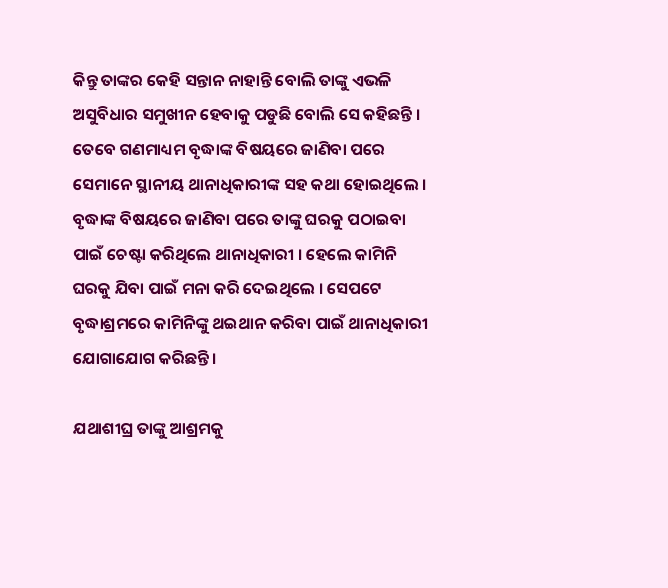କିନ୍ତୁ ତାଙ୍କର କେହି ସନ୍ତାନ ନାହାନ୍ତି ବୋଲି ତାଙ୍କୁ ଏଭଳି ଅସୁବିଧାର ସମୁଖୀନ ହେବାକୁ ପଡୁଛି ବୋଲି ସେ କହିଛନ୍ତି । ତେବେ ଗଣମାଧ୍ୟମ ବୃଦ୍ଧାଙ୍କ ବିଷୟରେ ଜାଣିବା ପରେ ସେମାନେ ସ୍ଥାନୀୟ ଥାନାଧିକାରୀଙ୍କ ସହ କଥା ହୋଇଥିଲେ । ବୃଦ୍ଧାଙ୍କ ବିଷୟରେ ଜାଣିବା ପରେ ତାଙ୍କୁ ଘରକୁ ପଠାଇବା ପାଇଁ ଚେଷ୍ଟା କରିଥିଲେ ଥାନାଧିକାରୀ । ହେଲେ କାମିନି ଘରକୁ ଯିବା ପାଇଁ ମନା କରି ଦେଇଥିଲେ । ସେପଟେ ବୃଦ୍ଧାଶ୍ରମରେ କାମିନିଙ୍କୁ ଥଇଥାନ କରିବା ପାଇଁ ଥାନାଧିକାରୀ ଯୋଗାଯୋଗ କରିଛନ୍ତି ।

ଯଥାଶୀଘ୍ର ତାଙ୍କୁ ଆଶ୍ରମକୁ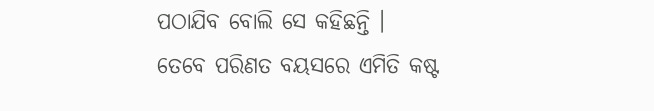ପଠାଯିବ ବୋଲି ସେ କହିଛନ୍ତି । ତେବେ ପରିଣତ ବୟସରେ ଏମିତି କଷ୍ଟ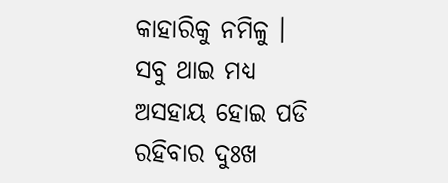କାହାରିକୁ ନମିଳୁ । ସବୁ ଥାଇ ମଧ୍ୟ ଅସହାୟ ହୋଇ ପଡି ରହିବାର ଦୁଃଖ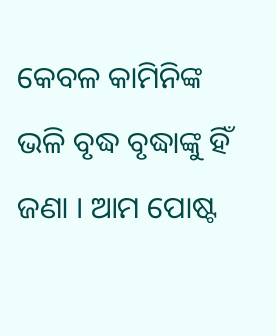କେବଳ କାମିନିଙ୍କ ଭଳି ବୃଦ୍ଧ ବୃଦ୍ଧାଙ୍କୁ ହିଁ ଜଣା । ଆମ ପୋଷ୍ଟ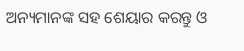ଅନ୍ୟମାନଙ୍କ ସହ ଶେୟାର କରନ୍ତୁ ଓ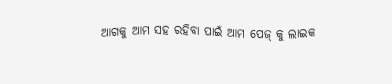ଆଗକୁ ଆମ ସହ ରହିବା ପାଇଁ ଆମ ପେଜ୍ କୁ ଲାଇକ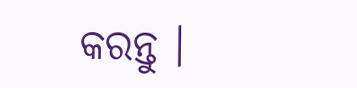କରନ୍ତୁ ।